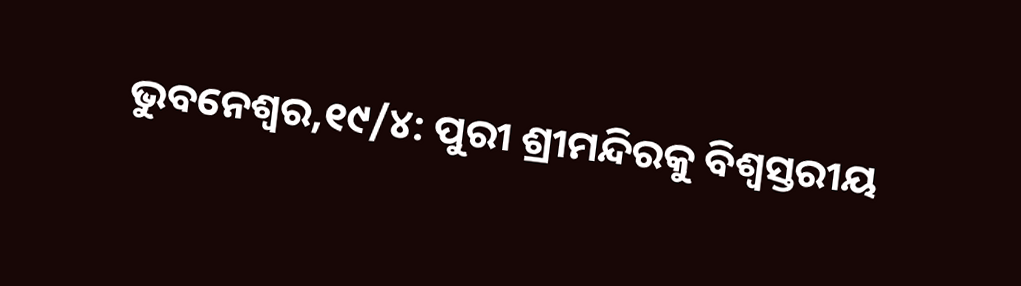ଭୁବନେଶ୍ୱର,୧୯/୪: ପୁରୀ ଶ୍ରୀମନ୍ଦିରକୁ ବିଶ୍ୱସ୍ତରୀୟ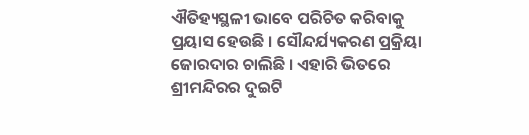ଐତିହ୍ୟସ୍ଥଳୀ ଭାବେ ପରିଚିତ କରିବାକୁ ପ୍ରୟାସ ହେଉଛି । ସୌନ୍ଦର୍ଯ୍ୟକରଣ ପ୍ରକ୍ରିୟା ଜୋରଦାର ଚାଲିଛି । ଏହାରି ଭିତରେ ଶ୍ରୀମନ୍ଦିରର ଦୁଇଟି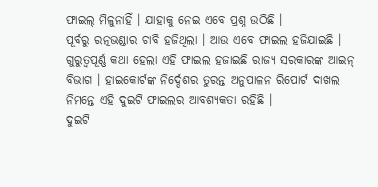ଫାଇଲ୍ ମିଳୁନାହିଁ । ଯାହାକୁ ନେଇ ଏବେ ପ୍ରଶ୍ନ ଉଠିଛି ।
ପୂର୍ବରୁ ରତ୍ନଭଣ୍ଡାର ଚାବି ହଜିଥିଲା । ଆଉ ଏବେ ଫାଇଲ ହଜିଯାଇଛି । ଗୁରୁତ୍ୱପୂର୍ଣ୍ଣ କଥା ହେଲା ଏହି ଫାଇଲ ହଜାଇଛି ରାଜ୍ୟ ସରକାରଙ୍କ ଆଇନ୍ ବିଭାଗ । ହାଇକୋର୍ଟଙ୍କ ନିର୍ଦ୍ଦେଶର ତୁରନ୍ତ ଅନୁପାଳନ ରିପୋର୍ଟ ଦାଖଲ ନିମନ୍ତେ ଏହି ଦୁଇଟି ଫାଇଲର ଆବଶ୍ୟକତା ରହିଛି ।
ଦୁଇଟି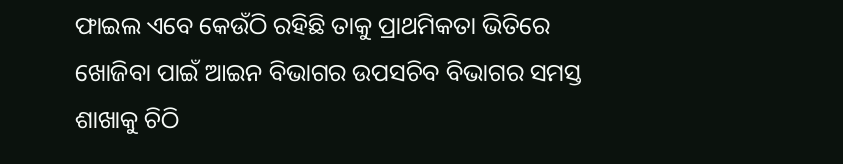ଫାଇଲ ଏବେ କେଉଁଠି ରହିଛି ତାକୁ ପ୍ରାଥମିକତା ଭିତିରେ ଖୋଜିବା ପାଇଁ ଆଇନ ବିଭାଗର ଉପସଚିବ ବିଭାଗର ସମସ୍ତ ଶାଖାକୁ ଚିଠି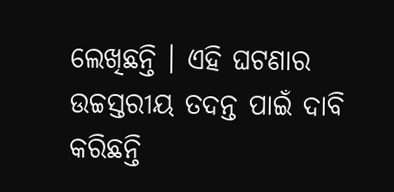ଲେଖିଛନ୍ତି । ଏହି ଘଟଣାର ଉଚ୍ଚସ୍ତରୀୟ ତଦନ୍ତ ପାଇଁ ଦାବି କରିଛନ୍ତି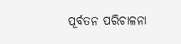ପୂର୍ବତନ ପରିଚାଳନା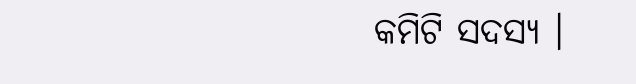କମିଟି ସଦସ୍ୟ ।